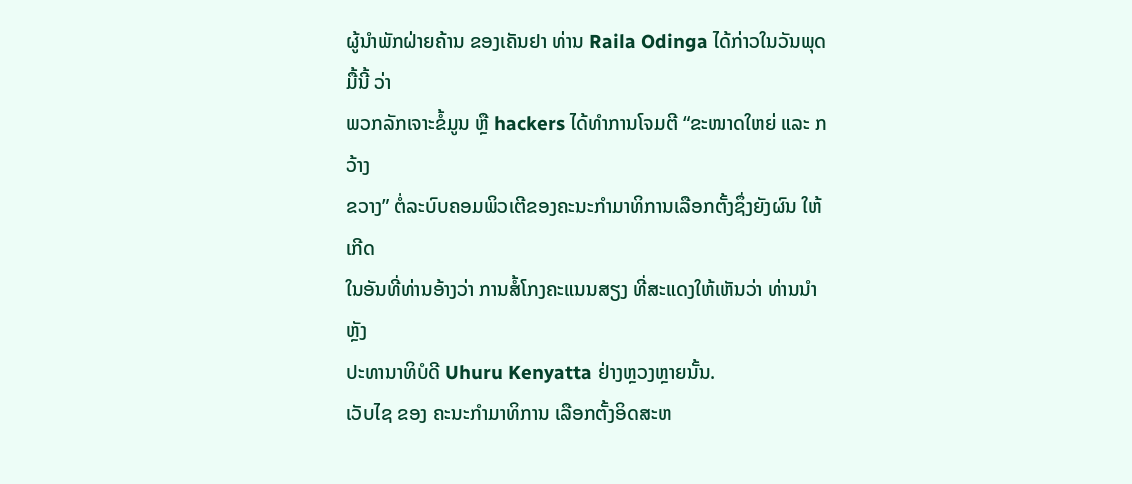ຜູ້ນຳພັກຝ່າຍຄ້ານ ຂອງເຄັນຢາ ທ່ານ Raila Odinga ໄດ້ກ່າວໃນວັນພຸດມື້ນີ້ ວ່າ
ພວກລັກເຈາະຂໍ້ມູນ ຫຼື hackers ໄດ້ທຳການໂຈມຕີ “ຂະໜາດໃຫຍ່ ແລະ ກວ້າງ
ຂວາງ” ຕໍ່ລະບົບຄອມພິວເຕີຂອງຄະນະກຳມາທິການເລືອກຕັ້ງຊຶ່ງຍັງຜົນ ໃຫ້ເກີດ
ໃນອັນທີ່ທ່ານອ້າງວ່າ ການສໍ້ໂກງຄະແນນສຽງ ທີ່ສະແດງໃຫ້ເຫັນວ່າ ທ່ານນຳຫຼັງ
ປະທານາທິບໍດີ Uhuru Kenyatta ຢ່າງຫຼວງຫຼາຍນັ້ນ.
ເວັບໄຊ ຂອງ ຄະນະກຳມາທິການ ເລືອກຕັ້ງອິດສະຫ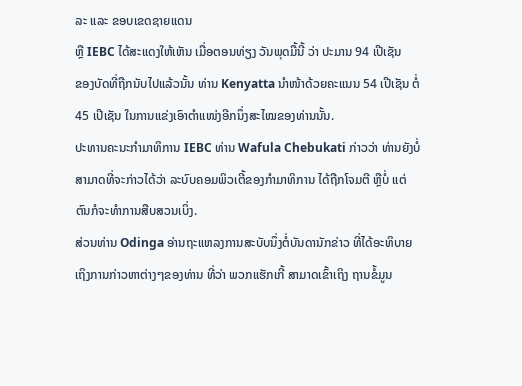ລະ ແລະ ຂອບເຂດຊາຍແດນ
ຫຼື IEBC ໄດ້ສະແດງໃຫ້ເຫັນ ເມື່ອຕອນທ່ຽງ ວັນພຸດມື້ນີ້ ວ່າ ປະມານ 94 ເປີເຊັນ
ຂອງບັດທີ່ຖືກນັບໄປແລ້ວນັ້ນ ທ່ານ Kenyatta ນຳໜ້າດ້ວຍຄະແນນ 54 ເປີເຊັນ ຕໍ່
45 ເປີເຊັນ ໃນການແຂ່ງເອົາຕຳແໜ່ງອີກນຶ່ງສະໄໝຂອງທ່ານນັ້ນ.
ປະທານຄະນະກຳມາທິການ IEBC ທ່ານ Wafula Chebukati ກ່າວວ່າ ທ່ານຍັງບໍ່
ສາມາດທີ່ຈະກ່າວໄດ້ວ່າ ລະບົບຄອມພິວເຕີ້ຂອງກຳມາທິການ ໄດ້ຖືກໂຈມຕີ ຫຼືບໍ່ ແຕ່
ຕົນກໍຈະທຳການສືບສວນເບິ່ງ.
ສ່ວນທ່ານ Odinga ອ່ານຖະແຫລງການສະບັບນຶ່ງຕໍ່ບັນດານັກຂ່າວ ທີ່ໄດ້ອະທິບາຍ
ເຖິງການກ່າວຫາຕ່າງໆຂອງທ່ານ ທີ່ວ່າ ພວກແຮັກເກີ້ ສາມາດເຂົ້າເຖິງ ຖານຂໍ້ມູນ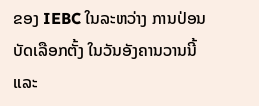ຂອງ IEBC ໃນລະຫວ່າງ ການປ່ອນບັດເລືອກຕັ້ງ ໃນວັນອັງຄານວານນີ້ ແລະ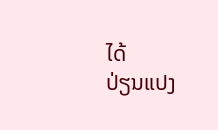ໄດ້
ປ່ຽນແປງ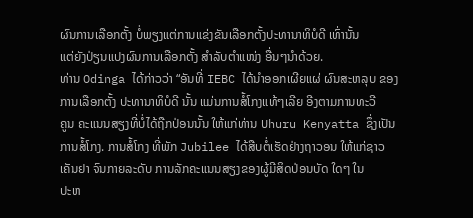ຜົນການເລືອກຕັ້ງ ບໍ່ພຽງແຕ່ການແຂ່ງຂັນເລືອກຕັ້ງປະທານາທິບໍດີ ເທົ່ານັ້ນ
ແຕ່ຍັງປ່ຽນແປງຜົນການເລືອກຕັ້ງ ສຳລັບຕຳແໜ່ງ ອື່ນໆນຳດ້ວຍ.
ທ່ານ Odinga ໄດ້ກ່າວວ່າ “ອັນທີ່ IEBC ໄດ້ນຳອອກເຜີຍແຜ່ ຜົນສະຫລຸບ ຂອງ
ການເລືອກຕັ້ງ ປະທານາທິບໍດີ ນັ້ນ ແມ່ນການສໍ້ໂກງແທ້ໆເລີຍ ອີງຕາມການທະວີ
ຄູນ ຄະແນນສຽງທີ່ບໍ່ໄດ້ຖືກປ່ອນນັ້ນ ໃຫ້ແກ່ທ່ານ Uhuru Kenyatta ຊຶ່ງເປັນ
ການສໍ້ໂກງ. ການສໍ້ໂກງ ທີ່ພັກ Jubilee ໄດ້ສືບຕໍ່ເຮັດຢ່າງຖາວອນ ໃຫ້ແກ່ຊາວ
ເຄັນຢາ ຈົນກາຍລະດັບ ການລັກຄະແນນສຽງຂອງຜູ້ມີສິດປ່ອນບັດ ໃດໆ ໃນ
ປະຫ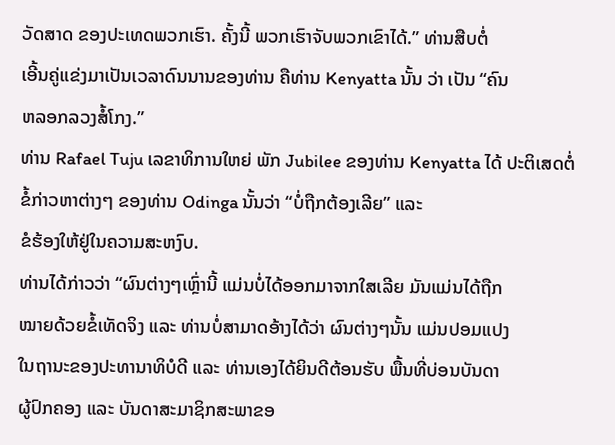ວັດສາດ ຂອງປະເທດພວກເຮົາ. ຄັ້ງນີ້ ພວກເຮົາຈັບພວກເຂົາໄດ້.” ທ່ານສືບຕໍ່
ເອີ້ນຄູ່ແຂ່ງມາເປັນເວລາດົນນານຂອງທ່ານ ຄືທ່ານ Kenyatta ນັ້ນ ວ່າ ເປັນ “ຄົນ
ຫລອກລວງສໍ້ໂກງ.”
ທ່ານ Rafael Tuju ເລຂາທິການໃຫຍ່ ພັກ Jubilee ຂອງທ່ານ Kenyatta ໄດ້ ປະຕິເສດຕໍ່ຂໍ້ກ່າວຫາຕ່າງໆ ຂອງທ່ານ Odinga ນັ້ນວ່າ “ບໍ່ຖືກຕ້ອງເລີຍ” ແລະ
ຂໍຮ້ອງໃຫ້ຢູ່ໃນຄວາມສະຫງົບ.
ທ່ານໄດ້ກ່າວວ່າ “ຜົນຕ່າງໆເຫຼົ່ານີ້ ແມ່ນບໍ່ໄດ້ອອກມາຈາກໃສເລີຍ ມັນແມ່ນໄດ້ຖືກ
ໝາຍດ້ວຍຂໍ້ເທັດຈິງ ແລະ ທ່ານບໍ່ສາມາດອ້າງໄດ້ວ່າ ຜົນຕ່າງໆນັ້ນ ແມ່ນປອມແປງ
ໃນຖານະຂອງປະທານາທິບໍດີ ແລະ ທ່ານເອງໄດ້ຍິນດີຕ້ອນຮັບ ພື້ນທີ່ບ່ອນບັນດາ
ຜູ້ປົກຄອງ ແລະ ບັນດາສະມາຊິກສະພາຂອ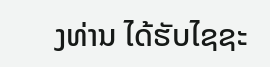ງທ່ານ ໄດ້ຮັບໄຊຊະ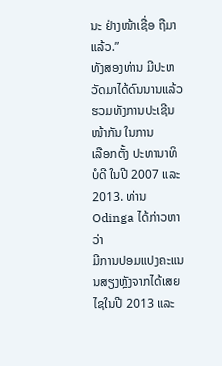ນະ ຢ່າງໜ້າເຊື່ອ ຖືມາແລ້ວ.”
ທັງສອງທ່ານ ມີປະຫວັດມາໄດ້ດົນນານແລ້ວ ຮວມທັງການປະເຊີນໜ້າກັນ ໃນການ
ເລືອກຕັ້ງ ປະທານາທິບໍດີ ໃນປີ 2007 ແລະ 2013. ທ່ານ Odinga ໄດ້ກ່າວຫາວ່າ
ມີການປອມແປງຄະແນນສຽງຫຼັງຈາກໄດ້ເສຍໄຊໃນປີ 2013 ແລະ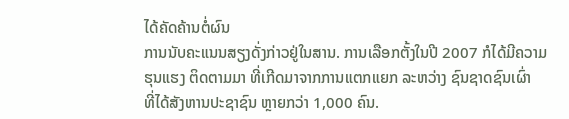ໄດ້ຄັດຄ້ານຕໍ່ຜົນ
ການນັບຄະແນນສຽງດັ່ງກ່າວຢູ່ໃນສານ. ການເລືອກຕັ້ງໃນປີ 2007 ກໍໄດ້ມີຄວາມ
ຮຸນແຮງ ຕິດຕາມມາ ທີ່ເກີດມາຈາກການແຕກແຍກ ລະຫວ່າງ ຊົນຊາດຊົນເຜົ່າ
ທີ່ໄດ້ສັງຫານປະຊາຊົນ ຫຼາຍກວ່າ 1,000 ຄົນ.